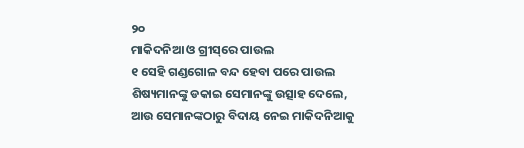୨୦
ମାକିଦନିଆ ଓ ଗ୍ରୀସ୍‌ରେ ପାଉଲ
୧ ସେହି ଗଣ୍ଡଗୋଳ ବନ୍ଦ ହେବା ପରେ ପାଉଲ ଶିଷ୍ୟମାନଙ୍କୁ ଡକାଇ ସେମାନଙ୍କୁ ଉତ୍ସାହ ଦେଲେ, ଆଉ ସେମାନଙ୍କଠାରୁ ବିଦାୟ ନେଇ ମାକିଦନିଆକୁ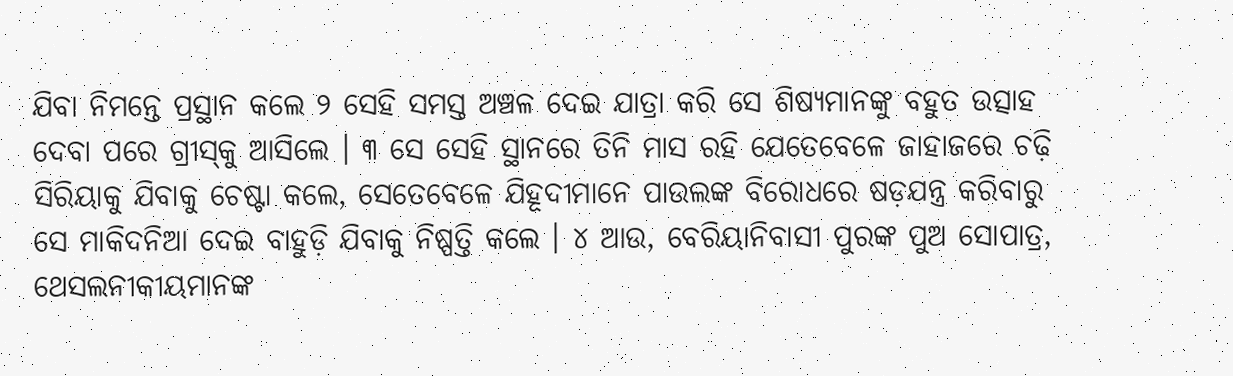ଯିବା ନିମନ୍ତେ ପ୍ରସ୍ଥାନ କଲେ ୨ ସେହି ସମସ୍ତ ଅଞ୍ଚଳ ଦେଇ ଯାତ୍ରା କରି ସେ ଶିଷ୍ୟମାନଙ୍କୁ ବହୁତ ଉତ୍ସାହ ଦେବା ପରେ ଗ୍ରୀସ୍‍କୁ ଆସିଲେ । ୩ ସେ ସେହି ସ୍ଥାନରେ ତିନି ମାସ ରହି ଯେତେବେଳେ ଜାହାଜରେ ଚଢ଼ି ସିରିୟାକୁ ଯିବାକୁ ଚେଷ୍ଟା କଲେ, ସେତେବେଳେ ଯିହୂଦୀମାନେ ପାଉଲଙ୍କ ବିରୋଧରେ ଷଡ଼ଯନ୍ତ୍ର କରିବାରୁ ସେ ମାକିଦନିଆ ଦେଇ ବାହୁଡ଼ି ଯିବାକୁ ନିଷ୍ପତ୍ତି କଲେ । ୪ ଆଉ, ବେରିୟାନିବାସୀ ପୁରଙ୍କ ପୁଅ ସୋପାତ୍ର, ଥେସଲନୀକୀୟମାନଙ୍କ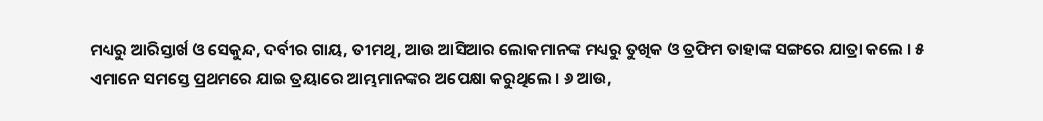ମଧ୍ୟରୁ ଆରିସ୍ତାର୍ଖ ଓ ସେକୁନ୍ଦ, ଦର୍ବୀର ଗାୟ, ତୀମଥି, ଆଉ ଆସିଆର ଲୋକମାନଙ୍କ ମଧ୍ୟରୁ ତୁଖିକ ଓ ତ୍ରଫିମ ତାହାଙ୍କ ସଙ୍ଗରେ ଯାତ୍ରା କଲେ । ୫ ଏମାନେ ସମସ୍ତେ ପ୍ରଥମରେ ଯାଇ ତ୍ରୟାରେ ଆମ୍ଭମାନଙ୍କର ଅପେକ୍ଷା କରୁଥିଲେ । ୬ ଆଉ,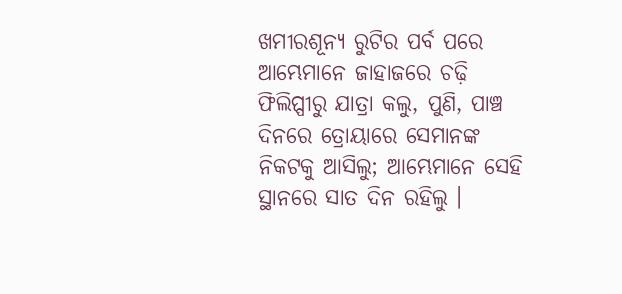ଖମୀରଶୂନ୍ୟ ରୁଟିର ପର୍ବ ପରେ ଆମ୍ଭେମାନେ ଜାହାଜରେ ଚଢ଼ି ଫିଲିପ୍ପୀରୁ ଯାତ୍ରା କଲୁ, ପୁଣି, ପାଞ୍ଚ ଦିନରେ ତ୍ରୋୟାରେ ସେମାନଙ୍କ ନିକଟକୁ ଆସିଲୁ; ଆମ୍ଭେମାନେ ସେହି ସ୍ଥାନରେ ସାତ ଦିନ ରହିଲୁ ।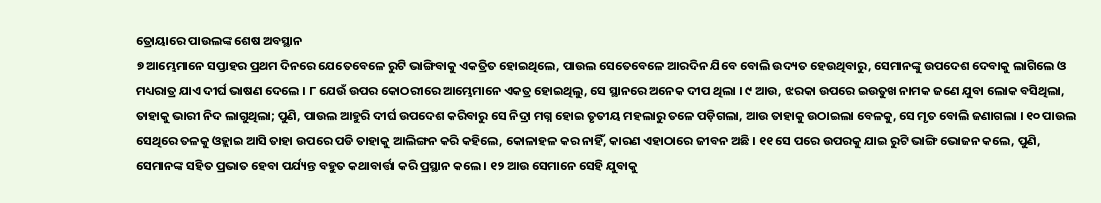ତ୍ରୋୟାରେ ପାଉଲଙ୍କ ଶେଷ ଅବସ୍ଥାନ
୭ ଆମ୍ଭେମାନେ ସପ୍ତାହର ପ୍ରଥମ ଦିନରେ ଯେତେବେଳେ ରୁଟି ଭାଙ୍ଗିବାକୁ ଏକତ୍ରିତ ହୋଇଥିଲେ, ପାଉଲ ସେତେବେଳେ ଆରଦିନ ଯିବେ ବୋଲି ଉଦ୍ୟତ ହେଉଥିବାରୁ, ସେମାନଙ୍କୁ ଉପଦେଶ ଦେବାକୁ ଲାଗିଲେ ଓ ମଧ୍ୟରାତ୍ର ଯାଏ ଦୀର୍ଘ ଭାଷଣ ଦେଲେ । ୮ ଯେଉଁ ଉପର କୋଠରୀରେ ଆମ୍ଭେମାନେ ଏକତ୍ର ହୋଇଥିଲୁ, ସେ ସ୍ଥାନରେ ଅନେକ ଦୀପ ଥିଲା । ୯ ଆଉ, ଝରକା ଉପରେ ଇଉତୁଖ ନାମକ ଜଣେ ଯୁବା ଲୋକ ବସିଥିଲା, ତାହାକୁ ଭାରୀ ନିଦ ଲାଗୁଥିଲା; ପୁଣି, ପାଉଲ ଆହୁରି ଦୀର୍ଘ ଉପଦେଶ କରିବାରୁ ସେ ନିଦ୍ରା ମଗ୍ନ ହୋଇ ତୃତୀୟ ମହଲାରୁ ତଳେ ପଡ଼ିଗଲା, ଆଉ ତାହାକୁ ଉଠାଇଲା ବେଳକୁ, ସେ ମୃତ ବୋଲି ଜଣାଗଲା । ୧୦ ପାଉଲ ସେଥିରେ ତଳକୁ ଓହ୍ଲାଇ ଆସି ତାହା ଉପରେ ପଡି ତାହାକୁ ଆଲିଙ୍ଗନ କରି କହିଲେ, କୋଳାହଳ କର ନାହିଁ, କାରଣ ଏହାଠାରେ ଜୀବନ ଅଛି । ୧୧ ସେ ପରେ ଉପରକୁ ଯାଇ ରୁଟି ଭାଙ୍ଗି ଭୋଜନ କଲେ, ପୁଣି, ସେମାନଙ୍କ ସହିତ ପ୍ରଭାତ ହେବା ପର୍ଯ୍ୟନ୍ତ ବହୁତ କଥାବାର୍ତ୍ତା କରି ପ୍ରସ୍ଥାନ କଲେ । ୧୨ ଆଉ ସେମାନେ ସେହି ଯୁବାକୁ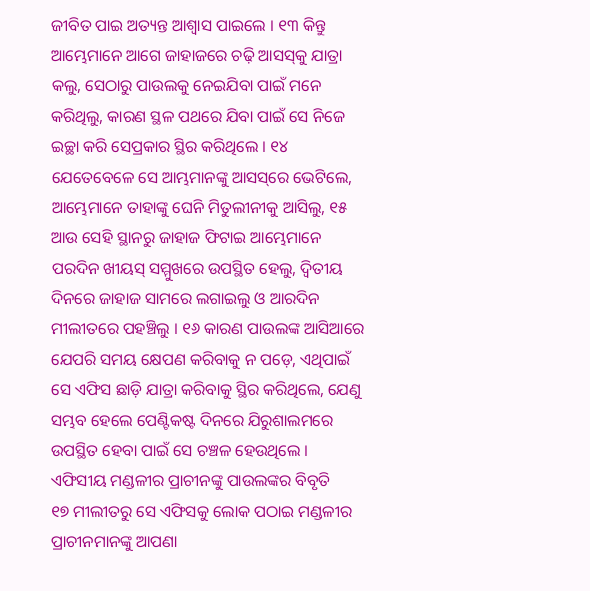ଜୀବିତ ପାଇ ଅତ୍ୟନ୍ତ ଆଶ୍ୱାସ ପାଇଲେ । ୧୩ କିନ୍ତୁ ଆମ୍ଭେମାନେ ଆଗେ ଜାହାଜରେ ଚଢ଼ି ଆସସ୍‌କୁ ଯାତ୍ରା କଲୁ, ସେଠାରୁ ପାଉଲକୁ ନେଇଯିବା ପାଇଁ ମନେ କରିଥିଲୁ, କାରଣ ସ୍ଥଳ ପଥରେ ଯିବା ପାଇଁ ସେ ନିଜେ ଇଚ୍ଛା କରି ସେପ୍ରକାର ସ୍ଥିର କରିଥିଲେ । ୧୪ ଯେତେବେଳେ ସେ ଆମ୍ଭମାନଙ୍କୁ ଆସସ୍‌ରେ ଭେଟିଲେ, ଆମ୍ଭେମାନେ ତାହାଙ୍କୁ ଘେନି ମିତୁଲୀନୀକୁ ଆସିଲୁ, ୧୫ ଆଉ ସେହି ସ୍ଥାନରୁ ଜାହାଜ ଫିଟାଇ ଆମ୍ଭେମାନେ ପରଦିନ ଖୀୟସ୍ ସମ୍ମୁଖରେ ଉପସ୍ଥିତ ହେଲୁ, ଦ୍ୱିତୀୟ ଦିନରେ ଜାହାଜ ସାମରେ ଲଗାଇଲୁ ଓ ଆରଦିନ ମୀଲୀତରେ ପହଞ୍ଚିଲୁ । ୧୬ କାରଣ ପାଉଲଙ୍କ ଆସିଆରେ ଯେପରି ସମୟ କ୍ଷେପଣ କରିବାକୁ ନ ପଡ଼େ, ଏଥିପାଇଁ ସେ ଏଫିସ ଛାଡ଼ି ଯାତ୍ରା କରିବାକୁ ସ୍ଥିର କରିଥିଲେ, ଯେଣୁ ସମ୍ଭବ ହେଲେ ପେଣ୍ଟିକଷ୍ଟ ଦିନରେ ଯିରୁଶାଲମରେ ଉପସ୍ଥିତ ହେବା ପାଇଁ ସେ ଚଞ୍ଚଳ ହେଉଥିଲେ ।
ଏଫିସୀୟ ମଣ୍ଡଳୀର ପ୍ରାଚୀନଙ୍କୁ ପାଉଲଙ୍କର ବିବୃତି
୧୭ ମୀଲୀତରୁ ସେ ଏଫିସକୁ ଲୋକ ପଠାଇ ମଣ୍ଡଳୀର ପ୍ରାଚୀନମାନଙ୍କୁ ଆପଣା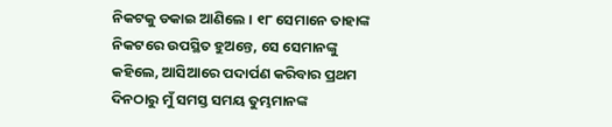ନିକଟକୁ ଡକାଇ ଆଣିଲେ । ୧୮ ସେମାନେ ତାହାଙ୍କ ନିକଟରେ ଉପସ୍ଥିତ ହୁଅନ୍ତେ, ସେ ସେମାନଙ୍କୁ କହିଲେ, ଆସିଆରେ ପଦାର୍ପଣ କରିବାର ପ୍ରଥମ ଦିନଠାରୁ ମୁଁ ସମସ୍ତ ସମୟ ତୁମ୍ଭମାନଙ୍କ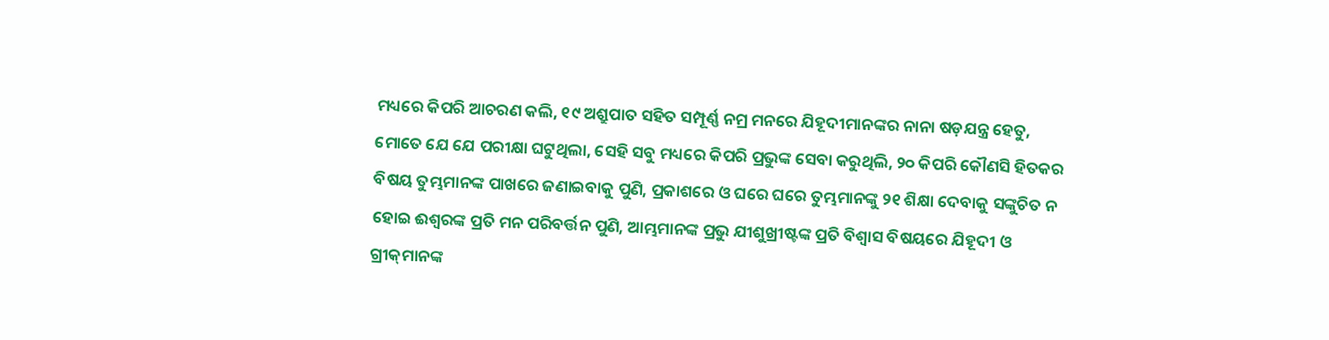ମଧ୍ୟରେ କିପରି ଆଚରଣ କଲି, ୧୯ ଅଶ୍ରୁପାତ ସହିତ ସମ୍ପୂର୍ଣ୍ଣ ନମ୍ର ମନରେ ଯିହୂଦୀମାନଙ୍କର ନାନା ଷଡ଼ଯନ୍ତ୍ର ହେତୁ, ମୋତେ ଯେ ଯେ ପରୀକ୍ଷା ଘଟୁଥିଲା, ସେହି ସବୁ ମଧ୍ୟରେ କିପରି ପ୍ରଭୁଙ୍କ ସେବା କରୁଥିଲି, ୨୦ କିପରି କୌଣସି ହିତକର ବିଷୟ ତୁମ୍ଭମାନଙ୍କ ପାଖରେ ଜଣାଇବାକୁ ପୁଣି, ପ୍ରକାଶରେ ଓ ଘରେ ଘରେ ତୁମ୍ଭମାନଙ୍କୁ ୨୧ ଶିକ୍ଷା ଦେବାକୁ ସଙ୍କୁଚିତ ନ ହୋଇ ଈଶ୍ୱରଙ୍କ ପ୍ରତି ମନ ପରିବର୍ତ୍ତନ ପୁଣି, ଆମ୍ଭମାନଙ୍କ ପ୍ରଭୁ ଯୀଶୁଖ୍ରୀଷ୍ଟଙ୍କ ପ୍ରତି ବିଶ୍ୱାସ ବିଷୟରେ ଯିହୂଦୀ ଓ ଗ୍ରୀକ୍‌ମାନଙ୍କ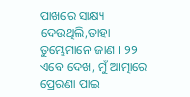ପାଖରେ ସାକ୍ଷ୍ୟ ଦେଉଥିଲି,ତାହା ତୁମ୍ଭେମାନେ ଜାଣ । ୨୨ ଏବେ ଦେଖ, ମୁଁ ଆତ୍ମାରେ ପ୍ରେରଣା ପାଇ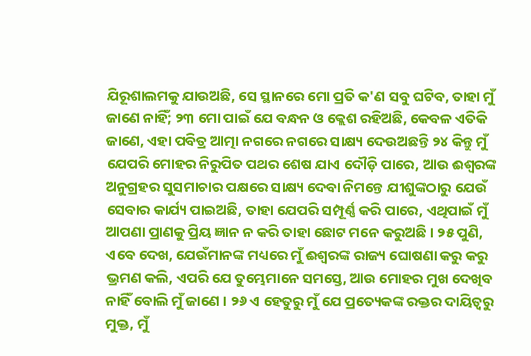ଯିରୂଶାଲମକୁ ଯାଉଅଛି, ସେ ସ୍ଥାନରେ ମୋ ପ୍ରତି କ'ଣ ସବୁ ଘଟିବ, ତାହା ମୁଁ ଜାଣେ ନାହିଁ; ୨୩ ମୋ ପାଇଁ ଯେ ବନ୍ଧନ ଓ କ୍ଲେଶ ରହିଅଛି, କେବଳ ଏତିକି ଜାଣେ, ଏହା ପବିତ୍ର ଆତ୍ମା ନଗରେ ନଗରେ ସାକ୍ଷ୍ୟ ଦେଉଅଛନ୍ତି ୨୪ କିନ୍ତୁ ମୁଁ ଯେପରି ମୋହର ନିରୁପିତ ପଥର ଶେଷ ଯାଏ ଦୌଡ଼ି ପାରେ, ଆଉ ଈଶ୍ୱରଙ୍କ ଅନୁଗ୍ରହର ସୁସମାଚାର ପକ୍ଷରେ ସାକ୍ଷ୍ୟ ଦେବା ନିମନ୍ତେ ଯୀଶୁଙ୍କଠାରୁ ଯେଉଁ ସେବାର କାର୍ଯ୍ୟ ପାଇଅଛି, ତାହା ଯେପରି ସମ୍ପୂର୍ଣ୍ଣ କରି ପାରେ, ଏଥିପାଇଁ ମୁଁ ଆପଣା ପ୍ରାଣକୁ ପ୍ରିୟ ଜ୍ଞାନ ନ କରି ତାହା ଛୋଟ ମନେ କରୁଅଛି । ୨୫ ପୁଣି, ଏବେ ଦେଖ, ଯେଉଁମାନଙ୍କ ମଧ୍ୟରେ ମୁଁ ଈଶ୍ୱରଙ୍କ ରାଜ୍ୟ ଘୋଷଣା କରୁ କରୁ ଭ୍ରମଣ କଲି, ଏପରି ଯେ ତୁମ୍ଭେମାନେ ସମସ୍ତେ, ଆଉ ମୋହର ମୁଖ ଦେଖିବ ନାହିଁ ବୋଲି ମୁଁ ଜାଣେ । ୨୬ ଏ ହେତୁରୁ ମୁଁ ଯେ ପ୍ରତ୍ୟେକଙ୍କ ରକ୍ତର ଦାୟିତ୍ୱରୁ ମୁକ୍ତ, ମୁଁ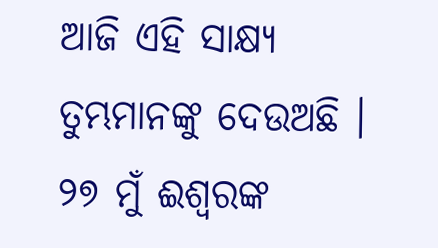ଆଜି ଏହି ସାକ୍ଷ୍ୟ ତୁମ୍ଭମାନଙ୍କୁ ଦେଉଅଛି । ୨୭ ମୁଁ ଈଶ୍ୱରଙ୍କ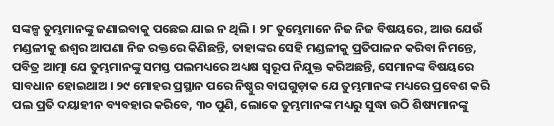ସଙ୍କଳ୍ପ ତୁମ୍ଭମାନଙ୍କୁ ଜଣାଇବାକୁ ପଛେଇ ଯାଇ ନ ଥିଲି । ୨୮ ତୁମ୍ଭେମାନେ ନିଜ ନିଜ ବିଷୟରେ, ଆଉ ଯେଉଁ ମଣ୍ଡଳୀକୁ ଈଶ୍ୱର ଆପଣା ନିଜ ରକ୍ତରେ କିଣିଛନ୍ତି, ତାହାଙ୍କର ସେହି ମଣ୍ଡଳୀକୁ ପ୍ରତିପାଳନ କରିବା ନିମନ୍ତେ, ପବିତ୍ର ଆତ୍ମା ଯେ ତୁମ୍ଭମାନଙ୍କୁ ସମସ୍ତ ପଲମଧ୍ୟରେ ଅଧ୍ୟକ୍ଷ ସ୍ୱରୂପ ନିଯୁକ୍ତ କରିଅଛନ୍ତି, ସେମାନଙ୍କ ବିଷୟରେ ସାବଧାନ ହୋଇଥାଅ । ୨୯ ମୋହର ପ୍ରସ୍ଥାନ ପରେ ନିଷ୍ଠୁର ବାଘଗୁଡ଼ାକ ଯେ ତୁମ୍ଭମାନଙ୍କ ମଧ୍ୟରେ ପ୍ରବେଶ କରି ପଲ ପ୍ରତି ଦୟାହୀନ ବ୍ୟବହାର କରିବେ, ୩୦ ପୁଣି, ଲୋକେ ତୁମ୍ଭମାନଙ୍କ ମଧ୍ୟରୁ ସୁଦ୍ଧା ଉଠି ଶିଷ୍ୟମାନଙ୍କୁ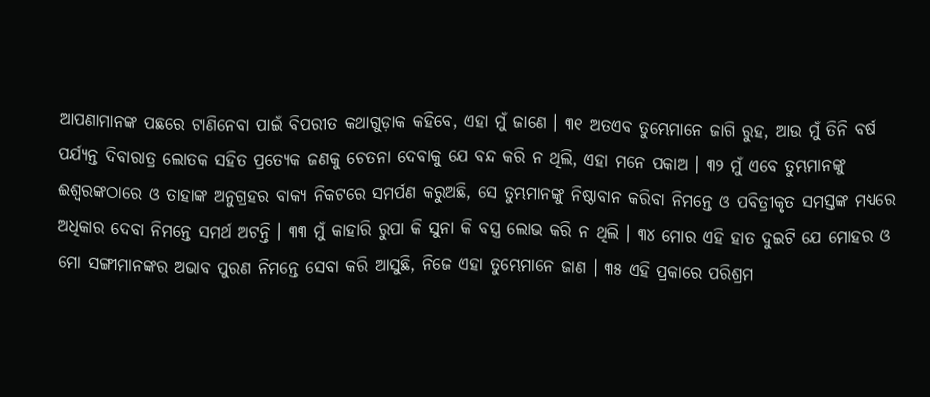ଆପଣାମାନଙ୍କ ପଛରେ ଟାଣିନେବା ପାଇଁ ବିପରୀତ କଥାଗୁଡ଼ାକ କହିବେ, ଏହା ମୁଁ ଜାଣେ । ୩୧ ଅତଏବ ତୁମ୍ଭେମାନେ ଜାଗି ରୁହ, ଆଉ ମୁଁ ତିନି ବର୍ଷ ପର୍ଯ୍ୟନ୍ତ ଦିବାରାତ୍ର ଲୋତକ ସହିତ ପ୍ରତ୍ୟେକ ଜଣକୁ ଚେତନା ଦେବାକୁ ଯେ ବନ୍ଦ କରି ନ ଥିଲି, ଏହା ମନେ ପକାଅ । ୩୨ ମୁଁ ଏବେ ତୁମ୍ଭମାନଙ୍କୁ ଈଶ୍ୱରଙ୍କଠାରେ ଓ ତାହାଙ୍କ ଅନୁଗ୍ରହର ବାକ୍ୟ ନିକଟରେ ସମର୍ପଣ କରୁଅଛି, ସେ ତୁମ୍ଭମାନଙ୍କୁ ନିଷ୍ଠାବାନ କରିବା ନିମନ୍ତେ ଓ ପବିତ୍ରୀକୃତ ସମସ୍ତଙ୍କ ମଧ୍ୟରେ ଅଧିକାର ଦେବା ନିମନ୍ତେ ସମର୍ଥ ଅଟନ୍ତି । ୩୩ ମୁଁ କାହାରି ରୁପା କି ସୁନା କି ବସ୍ତ୍ର ଲୋଭ କରି ନ ଥିଲି । ୩୪ ମୋର ଏହି ହାତ ଦୁଇଟି ଯେ ମୋହର ଓ ମୋ ସଙ୍ଗୀମାନଙ୍କର ଅଭାବ ପୁରଣ ନିମନ୍ତେ ସେବା କରି ଆସୁଛି, ନିଜେ ଏହା ତୁମ୍ଭେମାନେ ଜାଣ । ୩୫ ଏହି ପ୍ରକାରେ ପରିଶ୍ରମ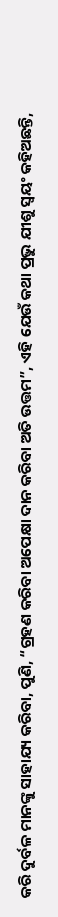କରି ଦୁର୍ବଳ ମାନଙ୍କୁ ସାହାଯ୍ୟ କରିବା, ପୁଣି, “ଗ୍ରହଣ କରିବା ଅପେକ୍ଷା ଦାନ କରିବା ଅତି ଉତ୍ତମ”, ଏହି ଯେଉଁ କଥା ପ୍ରଭୁ ଯୀଶୁ ସ୍ୱୟଂ କହିଅଛନ୍ତି,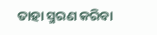ତାହା ସ୍ମରଣ କରିବା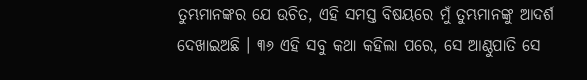ତୁମ୍ଭମାନଙ୍କର ଯେ ଉଚିତ, ଏହି ସମସ୍ତ ବିଷୟରେ ମୁଁ ତୁମ୍ଭମାନଙ୍କୁ ଆଦର୍ଶ ଦେଖାଇଅଛି । ୩୬ ଏହି ସବୁ କଥା କହିଲା ପରେ, ସେ ଆଣ୍ଠୁପାତି ସେ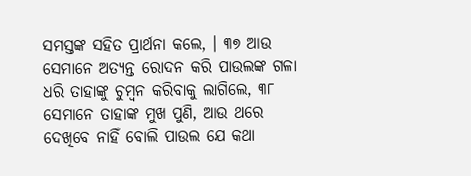ସମସ୍ତଙ୍କ ସହିତ ପ୍ରାର୍ଥନା କଲେ, । ୩୭ ଆଉ ସେମାନେ ଅତ୍ୟନ୍ତ ରୋଦନ କରି ପାଉଲଙ୍କ ଗଳା ଧରି ତାହାଙ୍କୁ ଚୁମ୍ବନ କରିବାକୁ ଲାଗିଲେ, ୩୮ ସେମାନେ ତାହାଙ୍କ ମୁଖ ପୁଣି, ଆଉ ଥରେ ଦେଖିବେ ନାହିଁ ବୋଲି ପାଉଲ ଯେ କଥା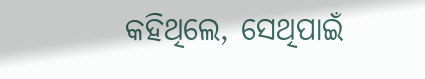କହିଥିଲେ, ସେଥିପାଇଁ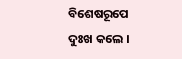ବିଶେଷରୂପେ ଦୁଃଖ କଲେ ।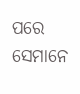ପରେ ସେମାନେ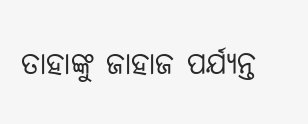ତାହାଙ୍କୁ ଜାହାଜ ପର୍ଯ୍ୟନ୍ତ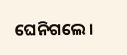ଘେନିଗଲେ ।